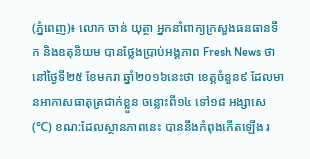(ភ្នំពេញ)៖ លោក ចាន់ យុត្ថា អ្នកនាំពាក្យក្រសួងធនធានទឹក និងឧតុនិយម បានថ្លែងប្រាប់អង្គភាព Fresh News ថា នៅថ្ងៃទី២៥ ខែមករា ឆ្នាំ២០១៦នេះថា ខេត្តចំនួន៩ ដែលមានអាកាសធាតុត្រជាក់ខ្លួន ចន្លោះពី១៤ ទៅ១៨ អង្សាសេ (℃) ខណ:ដែលស្ថានភាពនេះ បាននឹងកំពុងកើតឡើង រ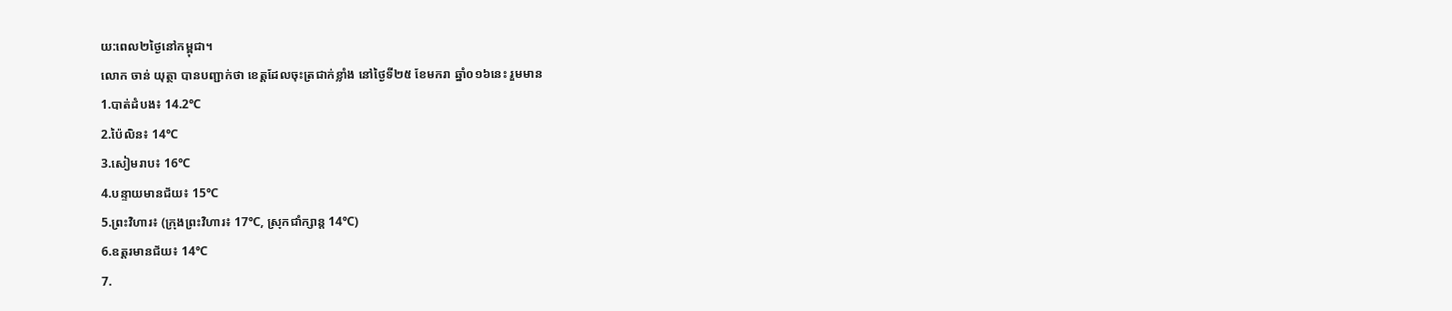យ:ពេល២ថ្ងៃនៅកម្ពុជា។
លោក ចាន់ យុត្ថា បានបញ្ជាក់ថា ខេត្តដែលចុះត្រជាក់ខ្លាំង នៅថ្ងៃទី២៥ ខែមករា ឆ្នាំ០១៦នេះ រួមមាន
1.បាត់ដំបង៖ 14.2℃
2.ប៉ៃលិន៖ 14℃
3.សៀមរាប៖ 16℃
4.បន្ទាយមានជ័យ៖ 15℃
5.ព្រះវិហារ៖ (ក្រុងព្រះវិហារ៖ 17℃, ស្រុកជាំក្សាន្ត 14℃)
6.ឧត្តរមានជ័យ៖ 14℃
7.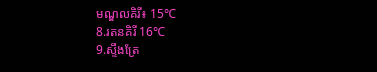មណ្ឌលគិរី៖ 15℃
8.រតនគិរី 16℃
9.ស្ទឹងត្រែ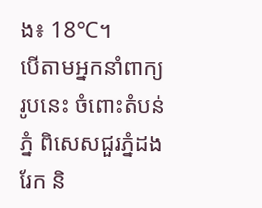ង៖ 18℃។
បើតាមអ្នកនាំពាក្យរូបនេះ ចំពោះតំបន់ភ្នំ ពិសេសជួរភ្នំដងរែក និ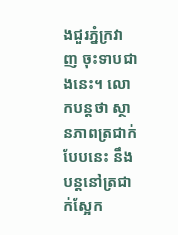ងជួរភ្នំក្រវាញ ចុះទាបជាងនេះ។ លោកបន្តថា ស្ថានភាពត្រជាក់បែបនេះ នឹងបន្តនៅត្រជាក់ស្អែក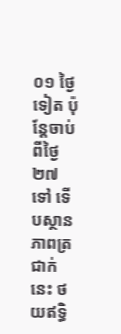០១ ថ្ងៃទៀត ប៉ុន្តែចាប់ពីថ្ងៃ ២៧ ទៅ ទើបស្ថានភាពត្រជាក់នេះ ថយឥទ្ធិ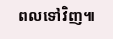ពលទៅវិញ៕